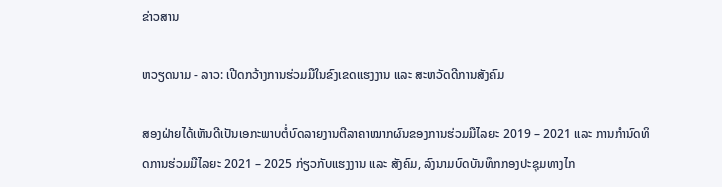ຂ່າວສານ

ຫວຽດນາມ - ລາວ: ເປີດກວ້າງການຮ່ວມມືໃນຂົງເຂດແຮງງານ ແລະ ສະຫວັດດີການສັງຄົມ

ສອງຝ່າຍໄດ້ເຫັນດີເປັນເອກະພາບຕໍ່ບົດລາຍງານຕີລາຄາໝາກຜົນຂອງການຮ່ວມມືໄລຍະ 2019 – 2021 ແລະ ການກຳນົດທິດການຮ່ວມມືໄລຍະ 2021 – 2025 ກ່ຽວກັບແຮງງານ ແລະ ສັງຄົມ, ລົງນາມບົດບັນທຶກກອງປະຊຸມທາງໄກ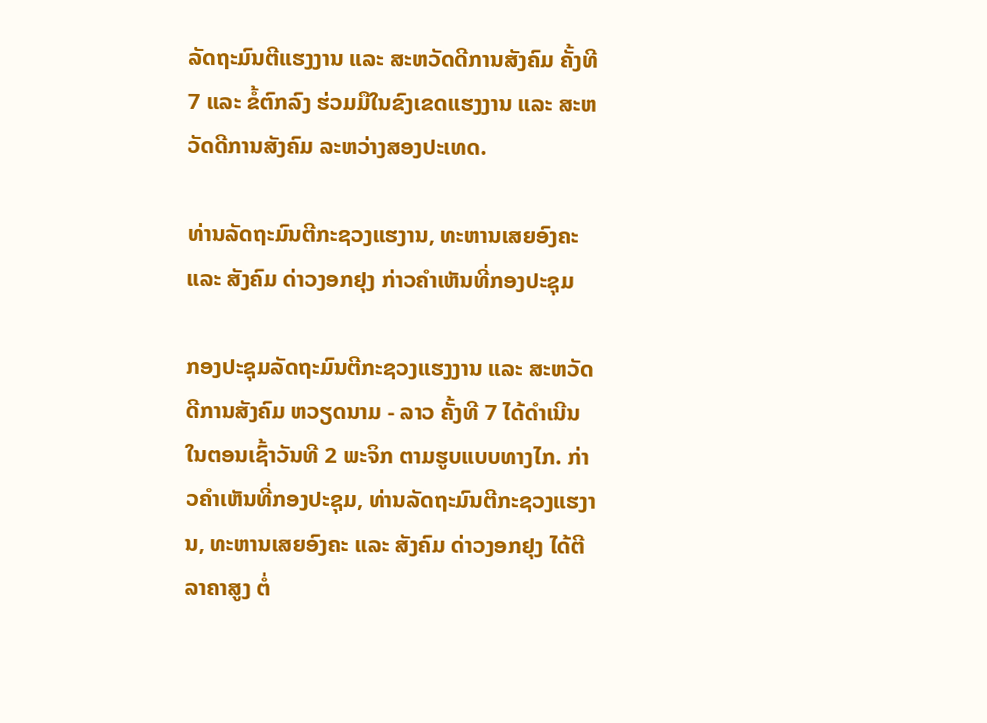ລັດຖະມົນຕີແຮງງານ ແລະ ສະຫວັດດີການສັງຄົມ ຄັ້ງທີ 7 ແລະ ຂໍ້ຕົກລົງ ຮ່ວມມືໃນຂົງເຂດແຮງງານ ແລະ ສະຫວັດດີການສັງຄົມ ລະຫວ່າງສອງປະເທດ.

ທ່ານລັດຖະມົນຕີກະຊວງແຮງານ, ທະຫານເສຍອົງຄະ ແລະ ສັງຄົມ ດ່າວງອກຢຸງ ກ່າວຄຳເຫັນທີ່ກອງປະຊຸມ

ກອງປະຊຸມລັດຖະມົນຕີກະຊວງແຮງງານ ແລະ ສະຫວັດດີການສັງຄົມ ຫວຽດນາມ - ລາວ ຄັ້ງທີ 7 ໄດ້ດຳເນີນໃນຕອນເຊົ້າວັນທີ 2 ພະຈິກ ຕາມຮູບແບບທາງໄກ. ກ່າວຄຳເຫັນທີ່ກອງປະຊຸມ, ທ່ານລັດຖະມົນຕີກະຊວງແຮງານ, ທະຫານເສຍອົງຄະ ແລະ ສັງຄົມ ດ່າວງອກຢຸງ ໄດ້ຕີລາຄາສູງ ຕໍ່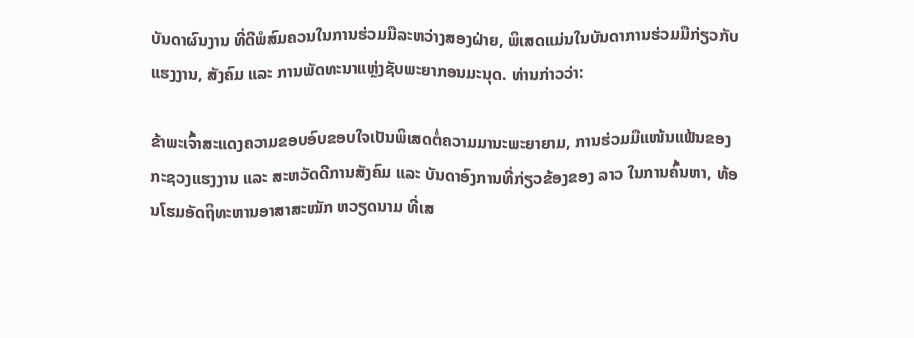ບັນດາຜົນງານ ທີ່ດີພໍສົມຄວນໃນການຮ່ວມມືລະຫວ່າງສອງຝ່າຍ, ພິເສດແມ່ນໃນບັນດາການຮ່ວມມືກ່ຽວກັບແຮງງານ, ສັງຄົມ ແລະ ການພັດທະນາແຫຼ່ງຊັບພະຍາກອນມະນຸດ. ທ່ານກ່າວວ່າ:

ຂ້າພະເຈົ້າສະແດງຄວາມຂອບອົບຂອບໃຈເປັນພິເສດຕໍ່ຄວາມມານະພະຍາຍາມ, ການຮ່ວມມືແໜ້ນແຟ້ນຂອງ ກະຊວງແຮງງານ ແລະ ສະຫວັດດີການສັງຄົມ ແລະ ບັນດາອົງການທີ່ກ່ຽວຂ້ອງຂອງ ລາວ ໃນການຄົ້ນຫາ, ທ້ອນໂຮມອັດຖິທະຫານອາສາສະໝັກ ຫວຽດນາມ ທີ່ເສ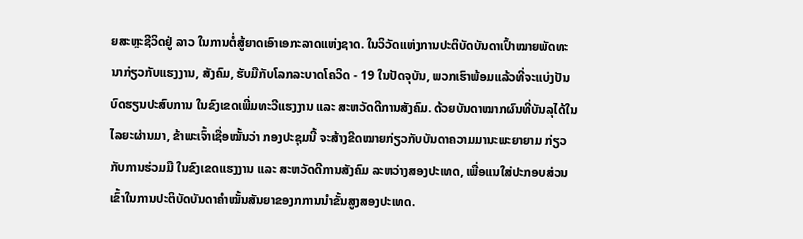ຍສະຫຼະຊີວິດຢູ່ ລາວ ໃນການຕໍ່ສູ້ຍາດເອົາເອກະລາດແຫ່ງຊາດ. ໃນວິວັດແຫ່ງການປະຕິບັດບັນດາເປົ້າໝາຍພັດທະນາກ່ຽວກັບແຮງງານ, ສັງຄົມ, ຮັບມືກັບໂລກລະບາດໂຄວິດ - 19 ໃນປັດຈຸບັນ, ພວກເຮົາພ້ອມແລ້ວທີ່ຈະແບ່ງປັນ ບົດຮຽນປະສົບການ ໃນຂົງເຂດເພີ່ມທະວີແຮງງານ ແລະ ສະຫວັດດີການສັງຄົມ. ດ້ວຍບັນດາໝາກຜົນທີ່ບັນລຸໄດ້ໃນໄລຍະຜ່ານມາ, ຂ້າພະເຈົ້າເຊື່ອໝັ້ນວ່າ ກອງປະຊຸມນີ້ ຈະສ້າງຂີດໝາຍກ່ຽວກັບບັນດາຄວາມມານະພະຍາຍາມ ກ່ຽວກັບການຮ່ວມມື ໃນຂົງເຂດແຮງງານ ແລະ ສະຫວັດດີການສັງຄົມ ລະຫວ່າງສອງປະເທດ, ເພື່ອແນໃສ່ປະກອບສ່ວນເຂົ້າໃນການປະຕິບັດບັນດາຄຳໝັ້ນສັນຍາຂອງກການນຳຂັ້ນສູງສອງປະເທດ.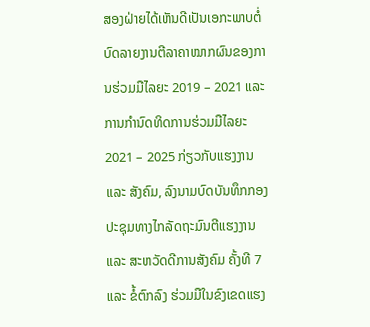ສອງຝ່າຍໄດ້ເຫັນດີເປັນເອກະພາບຕໍ່ບົດລາຍງານຕີລາຄາໝາກຜົນຂອງການຮ່ວມມືໄລຍະ 2019 – 2021 ແລະ ການກຳນົດທິດການຮ່ວມມືໄລຍະ 2021 – 2025 ກ່ຽວກັບແຮງງານ ແລະ ສັງຄົມ, ລົງນາມບົດບັນທຶກກອງປະຊຸມທາງໄກລັດຖະມົນຕີແຮງງານ ແລະ ສະຫວັດດີການສັງຄົມ ຄັ້ງທີ 7 ແລະ ຂໍ້ຕົກລົງ ຮ່ວມມືໃນຂົງເຂດແຮງ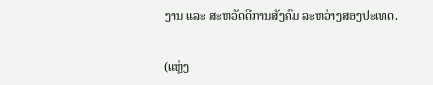ງານ ແລະ ສະຫວັດດີການສັງຄົມ ລະຫວ່າງສອງປະເທດ.

(ແຫຼ່ງ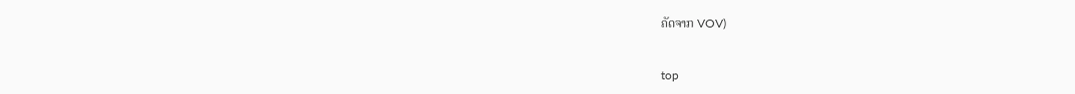ຄັດຈາກ VOV)


top